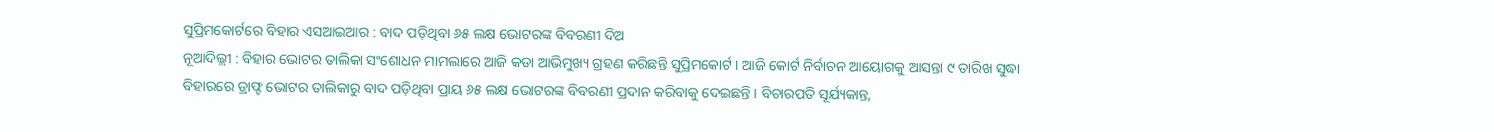ସୁପ୍ରିମକୋର୍ଟରେ ବିହାର ଏସଆଇଆର : ବାଦ ପଡ଼ିଥିବା ୬୫ ଲକ୍ଷ ଭୋଟରଙ୍କ ବିବରଣୀ ଦିଅ
ନୂଆଦିଲ୍ଲୀ : ବିହାର ଭୋଟର ତାଲିକା ସଂଶୋଧନ ମାମଲାରେ ଆଜି କଡା ଆଭିମୁଖ୍ୟ ଗ୍ରହଣ କରିଛନ୍ତି ସୁପ୍ରିମକୋର୍ଟ । ଆଜି କୋର୍ଟ ନିର୍ବାଚନ ଆୟୋଗକୁ ଆସନ୍ତା ୯ ତାରିଖ ସୁଦ୍ଧା ବିହାରରେ ଡ୍ରାଫ୍ଟ ଭୋଟର ତାଲିକାରୁ ବାଦ ପଡ଼ିଥିବା ପ୍ରାୟ ୬୫ ଲକ୍ଷ ଭୋଟରଙ୍କ ବିବରଣୀ ପ୍ରଦାନ କରିବାକୁ ଦେଇଛନ୍ତି । ବିଚାରପତି ସୂର୍ଯ୍ୟକାନ୍ତ,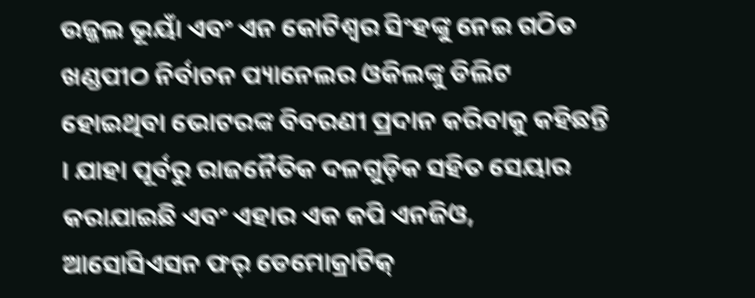ଉଜ୍ଜଲ ଭୂୟାଁ ଏବଂ ଏନ କୋଟିଶ୍ୱର ସିଂହଙ୍କୁ ନେଇ ଗଠିତ ଖଣ୍ଡପୀଠ ନିର୍ବାଚନ ପ୍ୟାନେଲର ଓକିଲଙ୍କୁ ଡିଲିଟ ହୋଇଥିବା ଭୋଟରଙ୍କ ବିବରଣୀ ପ୍ରଦାନ କରିବାକୁ କହିଛନ୍ତି । ଯାହା ପୂର୍ବରୁ ରାଜନୈତିକ ଦଳଗୁଡ଼ିକ ସହିତ ସେୟାର କରାଯାଇଛି ଏବଂ ଏହାର ଏକ କପି ଏନଜିଓ, ଆସୋସିଏସନ ଫର୍ ଡେମୋକ୍ରାଟିକ୍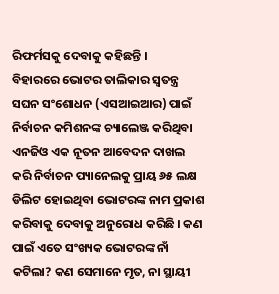ରିଫର୍ମସକୁ ଦେବାକୁ କହିଛନ୍ତି ।
ବିହାରରେ ଭୋଟର ତାଲିକାର ସ୍ୱତନ୍ତ୍ର ସଘନ ସଂଶୋଧନ (ଏସଆଇଆର) ପାଇଁ ନିର୍ବାଚନ କମିଶନଙ୍କ ଚ୍ୟାଲେଞ୍ଜ କରିଥିବା ଏନଜିଓ ଏକ ନୂତନ ଆବେଦନ ଦାଖଲ କରି ନିର୍ବାଚନ ପ୍ୟାନେଲକୁ ପ୍ରାୟ ୬୫ ଲକ୍ଷ ଡିଲିଟ ହୋଇଥିବା ଭୋଟରଙ୍କ ନାମ ପ୍ରକାଶ କରିବାକୁ ଦେବାକୁ ଅନୁରୋଧ କରିଛି । କଣ ପାଇଁ ଏତେ ସଂଖ୍ୟକ ଭୋଟରଙ୍କ ନାଁ କଟିଲା? କଣ ସେମାନେ ମୃତ, ନା ସ୍ଥାୟୀ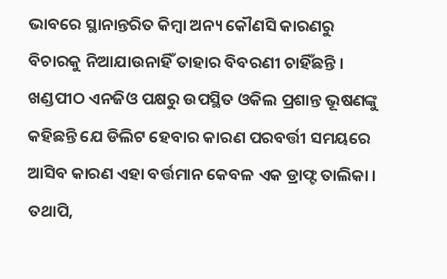ଭାବରେ ସ୍ଥାନାନ୍ତରିତ କିମ୍ବା ଅନ୍ୟ କୌଣସି କାରଣରୁ ବିଚାରକୁ ନିଆଯାଉନାହିଁ ତାହାର ବିବରଣୀ ଚାହିଁଛନ୍ତି । ଖଣ୍ଡପୀଠ ଏନଜିଓ ପକ୍ଷରୁ ଉପସ୍ଥିତ ଓକିଲ ପ୍ରଶାନ୍ତ ଭୂଷଣଙ୍କୁ କହିଛନ୍ତି ଯେ ଡିଲିଟ ହେବାର କାରଣ ପରବର୍ତ୍ତୀ ସମୟରେ ଆସିବ କାରଣ ଏହା ବର୍ତ୍ତମାନ କେବଳ ଏକ ଡ୍ରାଫ୍ଟ ତାଲିକା । ତଥାପି,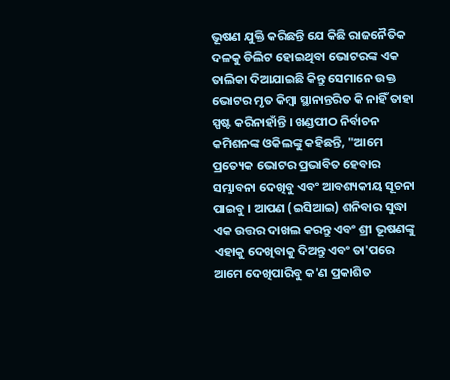ଭୂଷଣ ଯୁକ୍ତି କରିଛନ୍ତି ଯେ କିଛି ରାଜନୈତିକ ଦଳକୁ ଡିଲିଟ ହୋଇଥିବା ଭୋଟରଙ୍କ ଏକ ତାଲିକା ଦିଆଯାଇଛି କିନ୍ତୁ ସେମାନେ ଉକ୍ତ ଭୋଟର ମୃତ କିମ୍ବା ସ୍ଥାନାନ୍ତରିତ କି ନାହିଁ ତାହା ସ୍ପଷ୍ଟ କରିନାହାଁନ୍ତି । ଖଣ୍ଡପୀଠ ନିର୍ବାଚନ କମିଶନଙ୍କ ଓକିଲଙ୍କୁ କହିଛନ୍ତି, "ଆମେ ପ୍ରତ୍ୟେକ ଭୋଟର ପ୍ରଭାବିତ ହେବାର ସମ୍ଭାବନା ଦେଖିବୁ ଏବଂ ଆବଶ୍ୟକୀୟ ସୂଚନା ପାଇବୁ । ଆପଣ (ଇସିଆଇ) ଶନିବାର ସୁଦ୍ଧା ଏକ ଉତ୍ତର ଦାଖଲ କରନ୍ତୁ ଏବଂ ଶ୍ରୀ ଭୂଷଣଙ୍କୁ ଏହାକୁ ଦେଖିବାକୁ ଦିଅନ୍ତୁ ଏବଂ ତା'ପରେ ଆମେ ଦେଖିପାରିବୁ କ'ଣ ପ୍ରକାଶିତ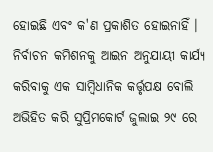ହୋଇଛି ଏବଂ କ'ଣ ପ୍ରକାଶିତ ହୋଇନାହିଁ । ନିର୍ବାଚନ କମିଶନକୁ ଆଇନ ଅନୁଯାୟୀ କାର୍ଯ୍ୟ କରିବାକୁ ଏକ ସାମ୍ବିଧାନିକ କର୍ତ୍ତୃପକ୍ଷ ବୋଲି ଅଭିହିତ କରି ସୁପ୍ରିମକୋର୍ଟ ଜୁଲାଇ ୨୯ ରେ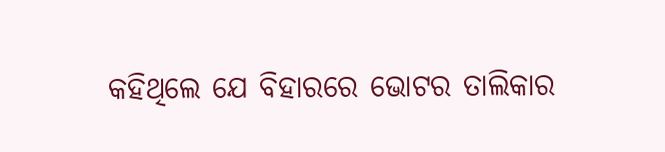କହିଥିଲେ ଯେ ବିହାରରେ ଭୋଟର ତାଲିକାର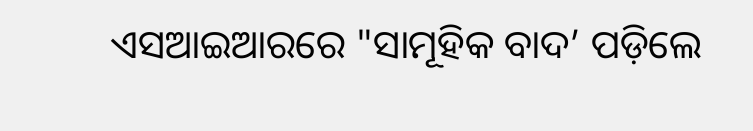ଏସଆଇଆରରେ "ସାମୂହିକ ବାଦ’ ପଡ଼ିଲେ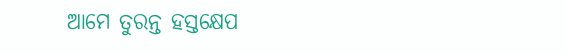ଆମେ ତୁରନ୍ତ ହସ୍ତକ୍ଷେପ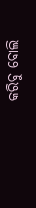କରିବୁ ବୋଲି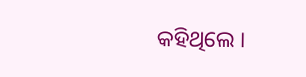କହିଥିଲେ ।